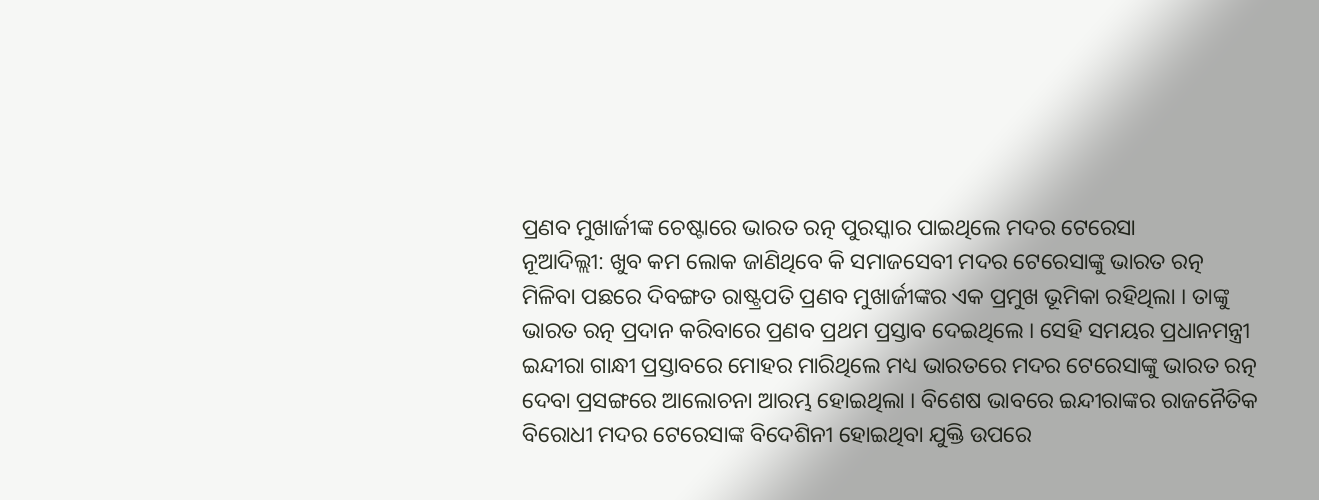ପ୍ରଣବ ମୁଖାର୍ଜୀଙ୍କ ଚେଷ୍ଟାରେ ଭାରତ ରତ୍ନ ପୁରସ୍କାର ପାଇଥିଲେ ମଦର ଟେରେସା
ନୂଆଦିଲ୍ଲୀ: ଖୁବ କମ ଲୋକ ଜାଣିଥିବେ କି ସମାଜସେବୀ ମଦର ଟେରେସାଙ୍କୁ ଭାରତ ରତ୍ନ ମିଳିବା ପଛରେ ଦିବଙ୍ଗତ ରାଷ୍ଟ୍ରପତି ପ୍ରଣବ ମୁଖାର୍ଜୀଙ୍କର ଏକ ପ୍ରମୁଖ ଭୂମିକା ରହିଥିଲା । ତାଙ୍କୁ ଭାରତ ରତ୍ନ ପ୍ରଦାନ କରିବାରେ ପ୍ରଣବ ପ୍ରଥମ ପ୍ରସ୍ତାବ ଦେଇଥିଲେ । ସେହି ସମୟର ପ୍ରଧାନମନ୍ତ୍ରୀ ଇନ୍ଦୀରା ଗାନ୍ଧୀ ପ୍ରସ୍ତାବରେ ମୋହର ମାରିଥିଲେ ମଧ୍ୟ ଭାରତରେ ମଦର ଟେରେସାଙ୍କୁ ଭାରତ ରତ୍ନ ଦେବା ପ୍ରସଙ୍ଗରେ ଆଲୋଚନା ଆରମ୍ଭ ହୋଇଥିଲା । ବିଶେଷ ଭାବରେ ଇନ୍ଦୀରାଙ୍କର ରାଜନୈତିକ ବିରୋଧୀ ମଦର ଟେରେସାଙ୍କ ବିଦେଶିନୀ ହୋଇଥିବା ଯୁକ୍ତି ଉପରେ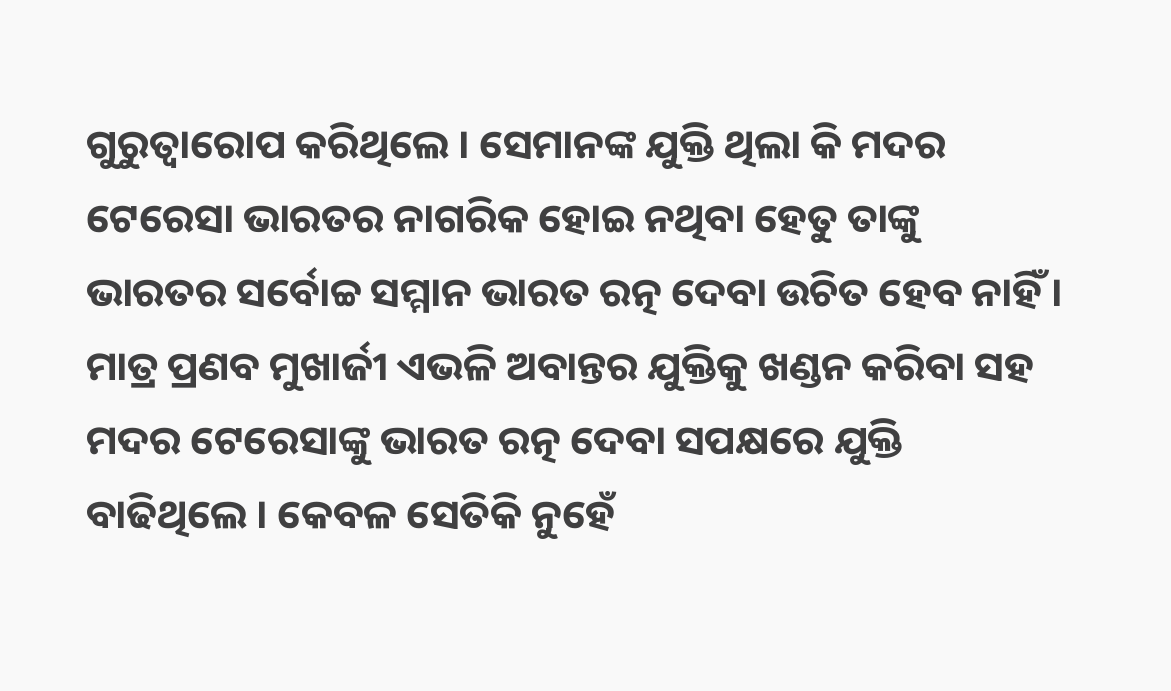ଗୁରୁତ୍ୱାରୋପ କରିଥିଲେ । ସେମାନଙ୍କ ଯୁକ୍ତି ଥିଲା କି ମଦର ଟେରେସା ଭାରତର ନାଗରିକ ହୋଇ ନଥିବା ହେତୁ ତାଙ୍କୁ ଭାରତର ସର୍ବୋଚ୍ଚ ସମ୍ମାନ ଭାରତ ରତ୍ନ ଦେବା ଉଚିତ ହେବ ନାହିଁ । ମାତ୍ର ପ୍ରଣବ ମୁଖାର୍ଜୀ ଏଭଳି ଅବାନ୍ତର ଯୁକ୍ତିକୁ ଖଣ୍ଡନ କରିବା ସହ ମଦର ଟେରେସାଙ୍କୁ ଭାରତ ରତ୍ନ ଦେବା ସପକ୍ଷରେ ଯୁକ୍ତି ବାଢିଥିଲେ । କେବଳ ସେତିକି ନୁହେଁ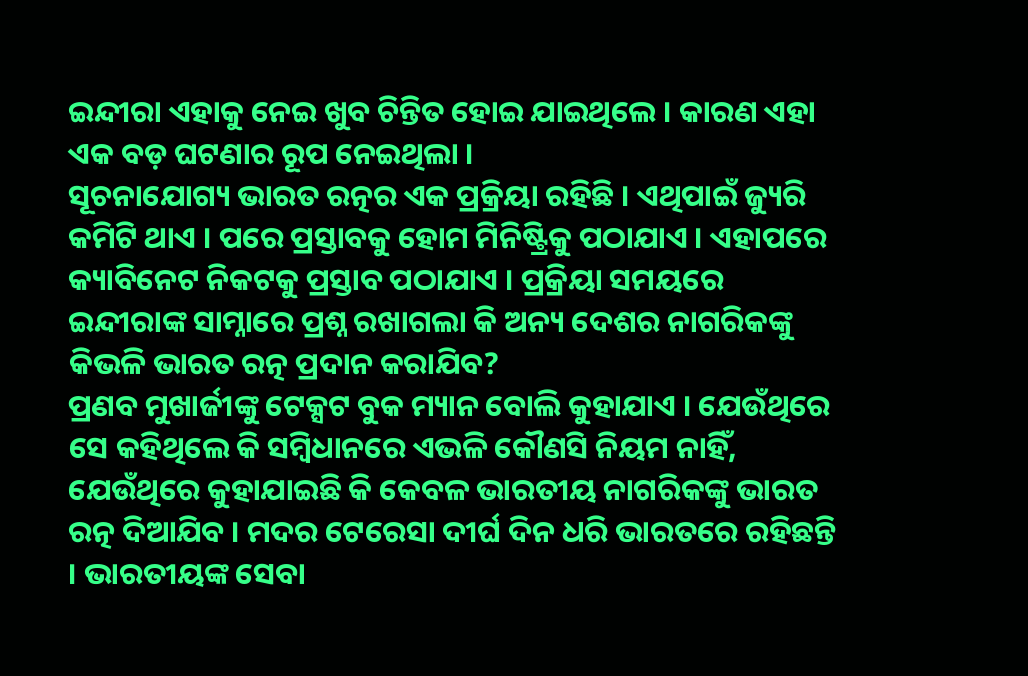ଇନ୍ଦୀରା ଏହାକୁ ନେଇ ଖୁବ ଚିନ୍ତିତ ହୋଇ ଯାଇଥିଲେ । କାରଣ ଏହା ଏକ ବଡ଼ ଘଟଣାର ରୂପ ନେଇଥିଲା ।
ସୂଚନାଯୋଗ୍ୟ ଭାରତ ରତ୍ନର ଏକ ପ୍ରକ୍ରିୟା ରହିଛି । ଏଥିପାଇଁ ଜ୍ୟୁରି କମିଟି ଥାଏ । ପରେ ପ୍ରସ୍ତାବକୁ ହୋମ ମିନିଷ୍ଟ୍ରିକୁ ପଠାଯାଏ । ଏହାପରେ କ୍ୟାବିନେଟ ନିକଟକୁ ପ୍ରସ୍ତାବ ପଠାଯାଏ । ପ୍ରକ୍ରିୟା ସମୟରେ ଇନ୍ଦୀରାଙ୍କ ସାମ୍ନାରେ ପ୍ରଶ୍ନ ରଖାଗଲା କି ଅନ୍ୟ ଦେଶର ନାଗରିକଙ୍କୁ କିଭଳି ଭାରତ ରତ୍ନ ପ୍ରଦାନ କରାଯିବ?
ପ୍ରଣବ ମୁଖାର୍ଜୀଙ୍କୁ ଟେକ୍ସଟ ବୁକ ମ୍ୟାନ ବୋଲି କୁହାଯାଏ । ଯେଉଁଥିରେ ସେ କହିଥିଲେ କି ସମ୍ବିଧାନରେ ଏଭଳି କୌଣସି ନିୟମ ନାହିଁ, ଯେଉଁଥିରେ କୁହାଯାଇଛି କି କେବଳ ଭାରତୀୟ ନାଗରିକଙ୍କୁ ଭାରତ ରତ୍ନ ଦିଆଯିବ । ମଦର ଟେରେସା ଦୀର୍ଘ ଦିନ ଧରି ଭାରତରେ ରହିଛନ୍ତି । ଭାରତୀୟଙ୍କ ସେବା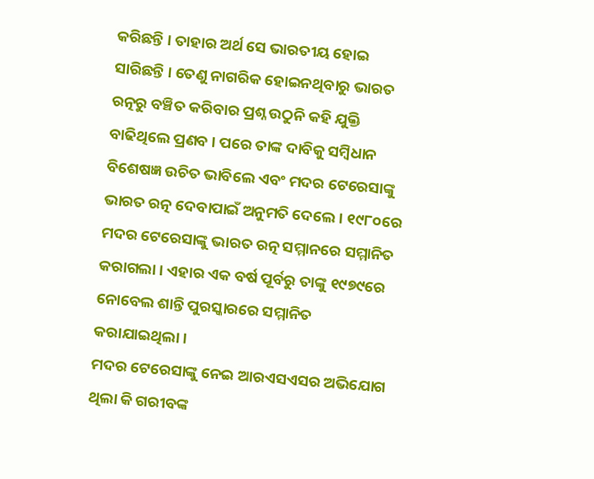କରିଛନ୍ତି । ତାହାର ଅର୍ଥ ସେ ଭାରତୀୟ ହୋଇ ସାରିଛନ୍ତି । ତେଣୁ ନାଗରିକ ହୋଇନଥିବାରୁ ଭାରତ ରତ୍ନରୁ ବଞ୍ଚିତ କରିବାର ପ୍ରଶ୍ନ ଉଠୁନି କହି ଯୁକ୍ତି ବାଢିଥିଲେ ପ୍ରଣବ । ପରେ ତାଙ୍କ ଦାବିକୁ ସମ୍ବିଧାନ ବିଶେଷଜ୍ଞ ଉଚିତ ଭାବିଲେ ଏବଂ ମଦର ଟେରେସାଙ୍କୁ ଭାରତ ରତ୍ନ ଦେବାପାଇଁ ଅନୁମତି ଦେଲେ । ୧୯୮୦ରେ ମଦର ଟେରେସାଙ୍କୁ ଭାରତ ରତ୍ନ ସମ୍ମାନରେ ସମ୍ମାନିତ କରାଗଲା । ଏହାର ଏକ ବର୍ଷ ପୂର୍ବରୁ ତାଙ୍କୁ ୧୯୭୯ରେ ନୋବେଲ ଶାନ୍ତି ପୁରସ୍କାରରେ ସମ୍ମାନିତ କରାଯାଇଥିଲା ।
ମଦର ଟେରେସାଙ୍କୁ ନେଇ ଆରଏସଏସର ଅଭିଯୋଗ ଥିଲା କି ଗରୀବଙ୍କ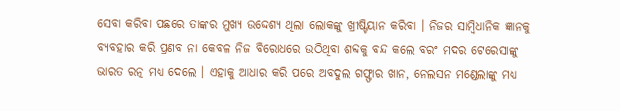ସେବା କରିବା ପଛରେ ତାଙ୍କର ମୁଖ୍ୟ ଉଦ୍ଦେଶ୍ୟ ଥିଲା ଲୋକଙ୍କୁ ଖ୍ରୀଷ୍ଟିୟାନ କରିବା । ନିଜର ସାମ୍ବିଧାନିକ ଜ୍ଞାନକୁ ବ୍ୟବହାର କରି ପ୍ରଣବ ନା କେବଳ ନିଜ ବିରୋଧରେ ଉଠିଥିବା ଶବ୍ଦକୁ ବନ୍ଦ କଲେ ବରଂ ମଦର ଟେରେସାଙ୍କୁ ଭାରତ ରତ୍ନ ମଧ୍ୟ ଦେଲେ । ଏହାକୁ ଆଧାର କରି ପରେ ଅବଦୁଲ ଗଫ୍ଫାର ଖାନ, ନେଲସନ ମଣ୍ଡେଲାଙ୍କୁ ମଧ୍ୟ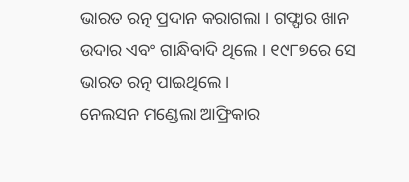ଭାରତ ରତ୍ନ ପ୍ରଦାନ କରାଗଲା । ଗଫ୍ଫାର ଖାନ ଉଦାର ଏବଂ ଗାନ୍ଧିବାଦି ଥିଲେ । ୧୯୮୭ରେ ସେ ଭାରତ ରତ୍ନ ପାଇଥିଲେ ।
ନେଲସନ ମଣ୍ଡେଲା ଆଫ୍ରିକାର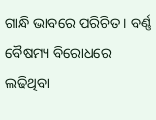ଗାନ୍ଧି ଭାବରେ ପରିଚିତ । ବର୍ଣ୍ଣ ବୈଷମ୍ୟ ବିରୋଧରେ ଲଢିଥିବା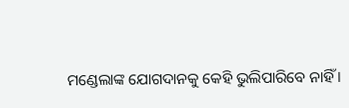ମଣ୍ଡେଲାଙ୍କ ଯୋଗଦାନକୁ କେହି ଭୁଲିପାରିବେ ନାହିଁ ।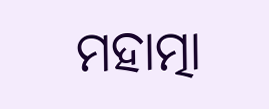ମହାତ୍ମା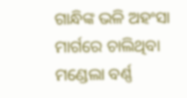ଗାନ୍ଧିଙ୍କ ଭଳି ଅହଂସା ମାର୍ଗରେ ଚାଲିଥିବା ମଣ୍ଡେଲା ବର୍ଣ୍ଣ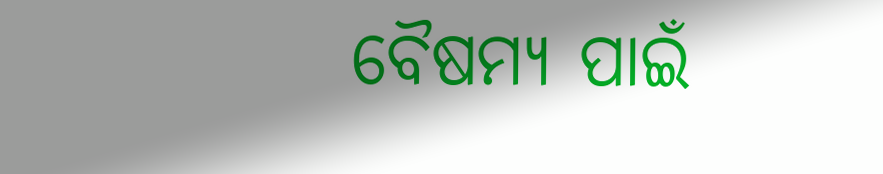ବୈଷମ୍ୟ ପାଇଁ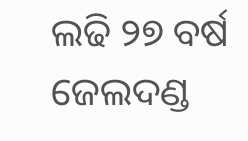ଲଢି ୨୭ ବର୍ଷ ଜେଲଦଣ୍ଡ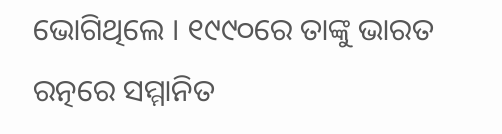ଭୋଗିଥିଲେ । ୧୯୯୦ରେ ତାଙ୍କୁ ଭାରତ ରତ୍ନରେ ସମ୍ମାନିତ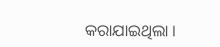କରାଯାଇଥିଲା ।